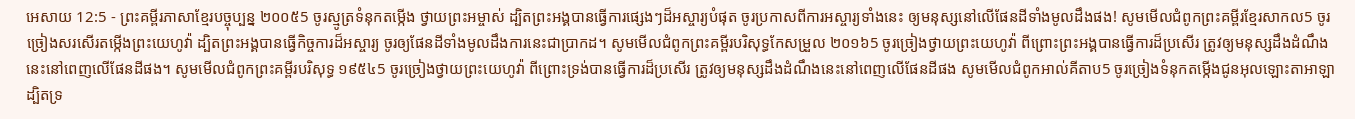អេសាយ 12:5 - ព្រះគម្ពីរភាសាខ្មែរបច្ចុប្បន្ន ២០០៥5 ចូរស្មូត្រទំនុកតម្កើង ថ្វាយព្រះអម្ចាស់ ដ្បិតព្រះអង្គបានធ្វើការផ្សេងៗដ៏អស្ចារ្យបំផុត ចូរប្រកាសពីការអស្ចារ្យទាំងនេះ ឲ្យមនុស្សនៅលើផែនដីទាំងមូលដឹងផង! សូមមើលជំពូកព្រះគម្ពីរខ្មែរសាកល5 ចូរច្រៀងសរសើរតម្កើងព្រះយេហូវ៉ា ដ្បិតព្រះអង្គបានធ្វើកិច្ចការដ៏អស្ចារ្យ ចូរឲ្យផែនដីទាំងមូលដឹងការនេះជាប្រាកដ។ សូមមើលជំពូកព្រះគម្ពីរបរិសុទ្ធកែសម្រួល ២០១៦5 ចូរច្រៀងថ្វាយព្រះយេហូវ៉ា ពីព្រោះព្រះអង្គបានធ្វើការដ៏ប្រសើរ ត្រូវឲ្យមនុស្សដឹងដំណឹងនេះនៅពេញលើផែនដីផង។ សូមមើលជំពូកព្រះគម្ពីរបរិសុទ្ធ ១៩៥៤5 ចូរច្រៀងថ្វាយព្រះយេហូវ៉ា ពីព្រោះទ្រង់បានធ្វើការដ៏ប្រសើរ ត្រូវឲ្យមនុស្សដឹងដំណឹងនេះនៅពេញលើផែនដីផង សូមមើលជំពូកអាល់គីតាប5 ចូរច្រៀងទំនុកតម្កើងជូនអុលឡោះតាអាឡា ដ្បិតទ្រ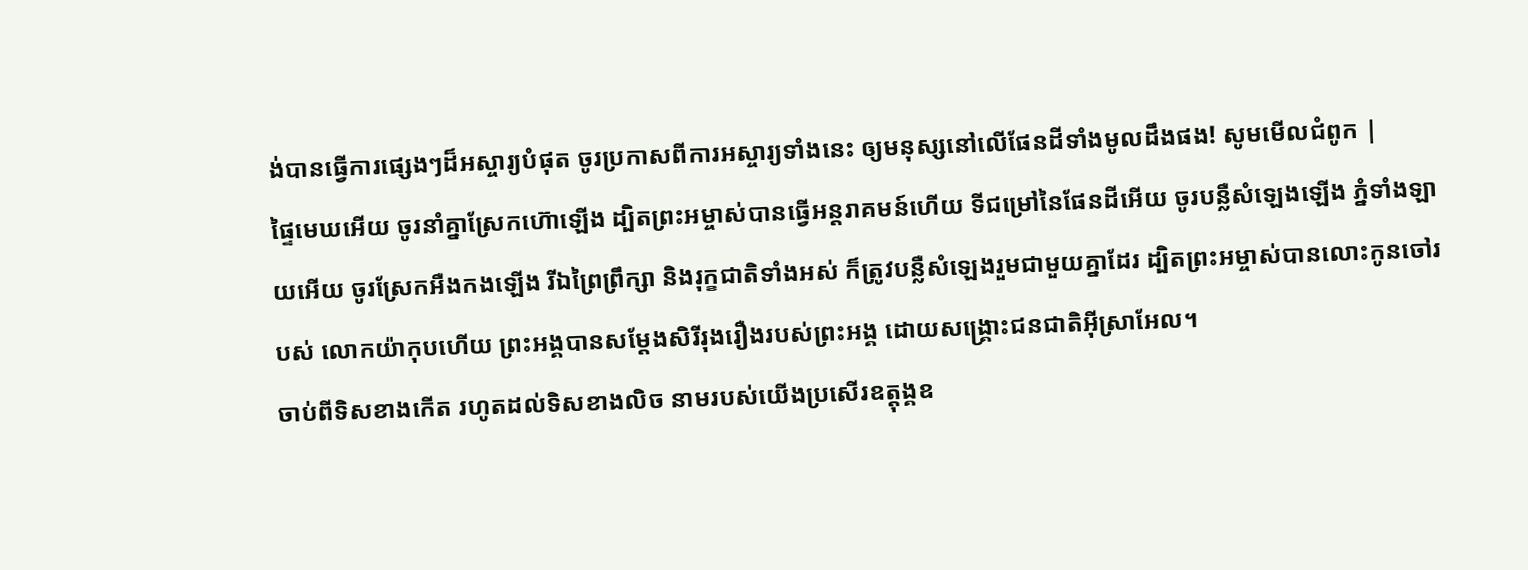ង់បានធ្វើការផ្សេងៗដ៏អស្ចារ្យបំផុត ចូរប្រកាសពីការអស្ចារ្យទាំងនេះ ឲ្យមនុស្សនៅលើផែនដីទាំងមូលដឹងផង! សូមមើលជំពូក |
ផ្ទៃមេឃអើយ ចូរនាំគ្នាស្រែកហ៊ោឡើង ដ្បិតព្រះអម្ចាស់បានធ្វើអន្តរាគមន៍ហើយ ទីជម្រៅនៃផែនដីអើយ ចូរបន្លឺសំឡេងឡើង ភ្នំទាំងឡាយអើយ ចូរស្រែកអឺងកងឡើង រីឯព្រៃព្រឹក្សា និងរុក្ខជាតិទាំងអស់ ក៏ត្រូវបន្លឺសំឡេងរួមជាមួយគ្នាដែរ ដ្បិតព្រះអម្ចាស់បានលោះកូនចៅរបស់ លោកយ៉ាកុបហើយ ព្រះអង្គបានសម្តែងសិរីរុងរឿងរបស់ព្រះអង្គ ដោយសង្គ្រោះជនជាតិអ៊ីស្រាអែល។
ចាប់ពីទិសខាងកើត រហូតដល់ទិសខាងលិច នាមរបស់យើងប្រសើរឧត្ដុង្គឧ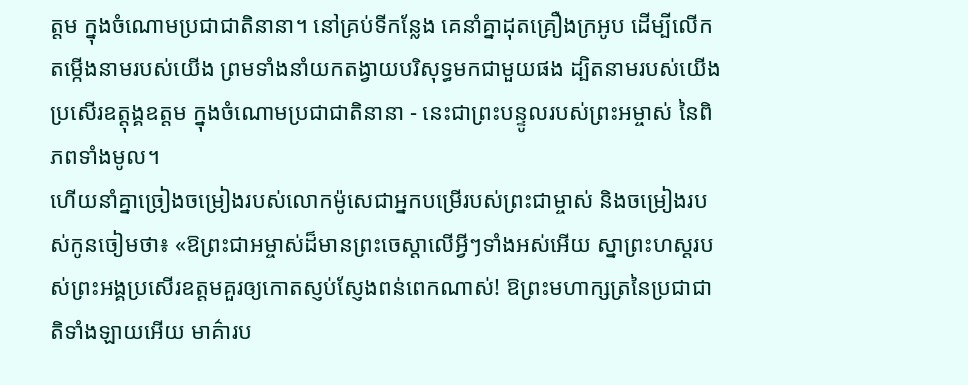ត្ដម ក្នុងចំណោមប្រជាជាតិនានា។ នៅគ្រប់ទីកន្លែង គេនាំគ្នាដុតគ្រឿងក្រអូប ដើម្បីលើកតម្កើងនាមរបស់យើង ព្រមទាំងនាំយកតង្វាយបរិសុទ្ធមកជាមួយផង ដ្បិតនាមរបស់យើងប្រសើរឧត្ដុង្គឧត្ដម ក្នុងចំណោមប្រជាជាតិនានា - នេះជាព្រះបន្ទូលរបស់ព្រះអម្ចាស់ នៃពិភពទាំងមូល។
ហើយនាំគ្នាច្រៀងចម្រៀងរបស់លោកម៉ូសេជាអ្នកបម្រើរបស់ព្រះជាម្ចាស់ និងចម្រៀងរបស់កូនចៀមថា៖ «ឱព្រះជាអម្ចាស់ដ៏មានព្រះចេស្ដាលើអ្វីៗទាំងអស់អើយ ស្នាព្រះហស្ដរបស់ព្រះអង្គប្រសើរឧត្ដមគួរឲ្យកោតស្ញប់ស្ញែងពន់ពេកណាស់! ឱព្រះមហាក្សត្រនៃប្រជាជាតិទាំងឡាយអើយ មាគ៌ារប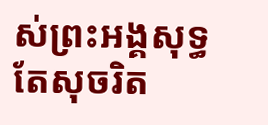ស់ព្រះអង្គសុទ្ធតែសុចរិត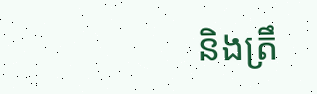និងត្រឹ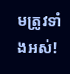មត្រូវទាំងអស់!